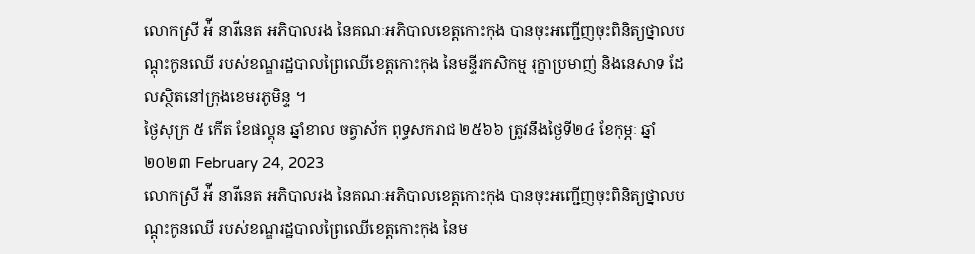លោកស្រី អ៉ី នារីនេត អភិបាលរង នៃគណៈអភិបាលខេត្តកោះកុង បានចុះអញ្ជើញចុះពិនិត្យថ្នាលបណ្តុះកូនឈើ របស់ខណ្ឌរដ្ឋបាលព្រៃឈើខេត្តកោះកុង នៃមន្ទីរកសិកម្ម រុក្ខាប្រមាញ់ និងនេសាទ ដែលស្ថិតនៅក្រុងខេមរភូមិន្ទ ។
ថ្ងៃសុក្រ ៥ កើត ខែផល្គុន ឆ្នាំខាល ចត្វាស័ក ពុទ្ធសករាជ ២៥៦៦ ត្រូវនឹងថ្ងៃទី២៤ ខែកុម្ភៈ ឆ្នាំ២០២៣ February 24, 2023
លោកស្រី អ៉ី នារីនេត អភិបាលរង នៃគណៈអភិបាលខេត្តកោះកុង បានចុះអញ្ជើញចុះពិនិត្យថ្នាលបណ្តុះកូនឈើ របស់ខណ្ឌរដ្ឋបាលព្រៃឈើខេត្តកោះកុង នៃម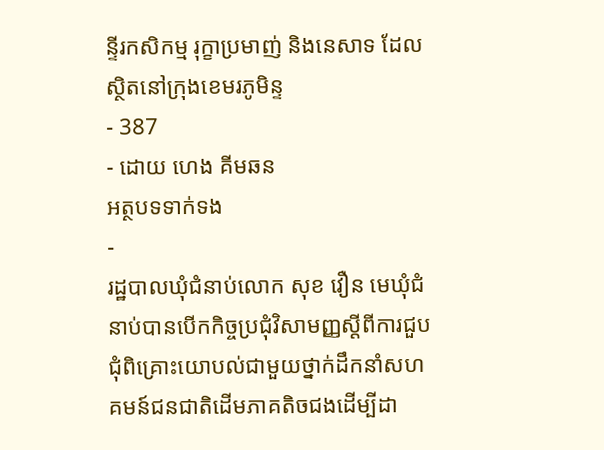ន្ទីរកសិកម្ម រុក្ខាប្រមាញ់ និងនេសាទ ដែលស្ថិតនៅក្រុងខេមរភូមិន្ទ
- 387
- ដោយ ហេង គីមឆន
អត្ថបទទាក់ទង
-
រដ្ឋបាលឃុំជំនាប់លោក សុខ វឿន មេឃុំជំនាប់បានបើកកិច្ចប្រជុំវិសាមញ្ញស្ដីពីការជួបជុំពិគ្រោះយោបល់ជាមួយថ្នាក់ដឹកនាំសហគមន៍ជនជាតិដើមភាគតិចជងដើម្បីដា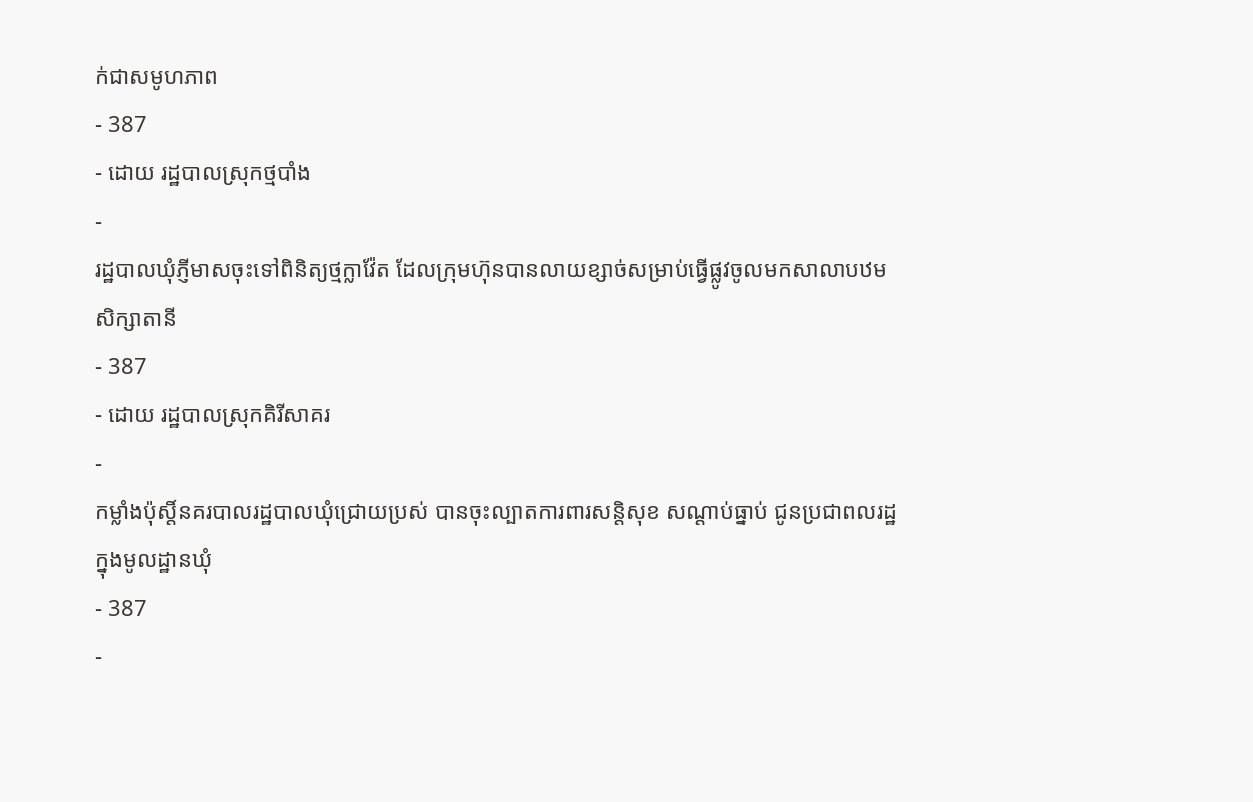ក់ជាសមូហភាព
- 387
- ដោយ រដ្ឋបាលស្រុកថ្មបាំង
-
រដ្ឋបាលឃុំភ្ញីមាសចុះទៅពិនិត្យថ្មក្លាវ៉ែត ដែលក្រុមហ៊ុនបានលាយខ្សាច់សម្រាប់ធ្វើផ្លូវចូលមកសាលាបឋមសិក្សាតានី
- 387
- ដោយ រដ្ឋបាលស្រុកគិរីសាគរ
-
កម្លាំងប៉ុស្តិ៍នគរបាលរដ្ឋបាលឃុំជ្រោយប្រស់ បានចុះល្បាតការពារសន្តិសុខ សណ្តាប់ធ្នាប់ ជូនប្រជាពលរដ្ឋក្នុងមូលដ្ឋានឃុំ
- 387
-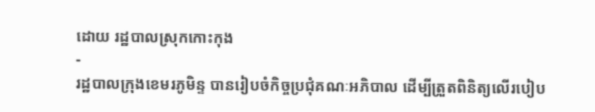ដោយ រដ្ឋបាលស្រុកកោះកុង
-
រដ្ឋបាលក្រុងខេមរភូមិន្ទ បានរៀបចំកិច្ចប្រជុំគណៈអភិបាល ដើម្បីត្រួតពិនិត្យលើរបៀប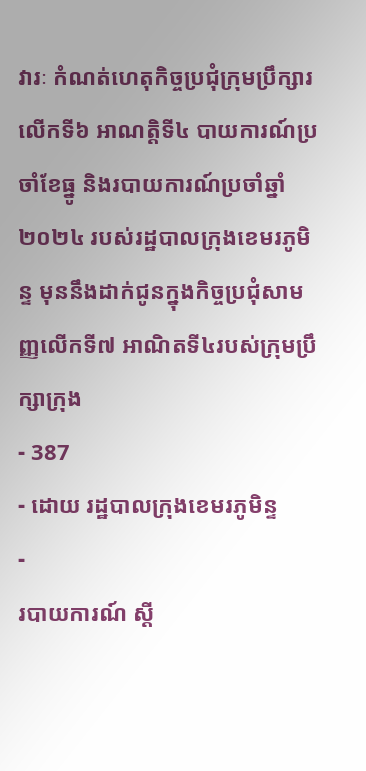វារៈ កំណត់ហេតុកិច្ចប្រជុំក្រុមប្រឹក្សារលើកទី៦ អាណត្តិទី៤ បាយការណ៍ប្រចាំខែធ្នូ និងរបាយការណ៍ប្រចាំឆ្នាំ ២០២៤ របស់រដ្ឋបាលក្រុងខេមរភូមិន្ទ មុននឹងដាក់ជូនក្នុងកិច្ចប្រជុំសាមញ្ញលើកទី៧ អាណិតទី៤របស់ក្រុមប្រឹក្សាក្រុង
- 387
- ដោយ រដ្ឋបាលក្រុងខេមរភូមិន្ទ
-
របាយការណ៍ ស្តី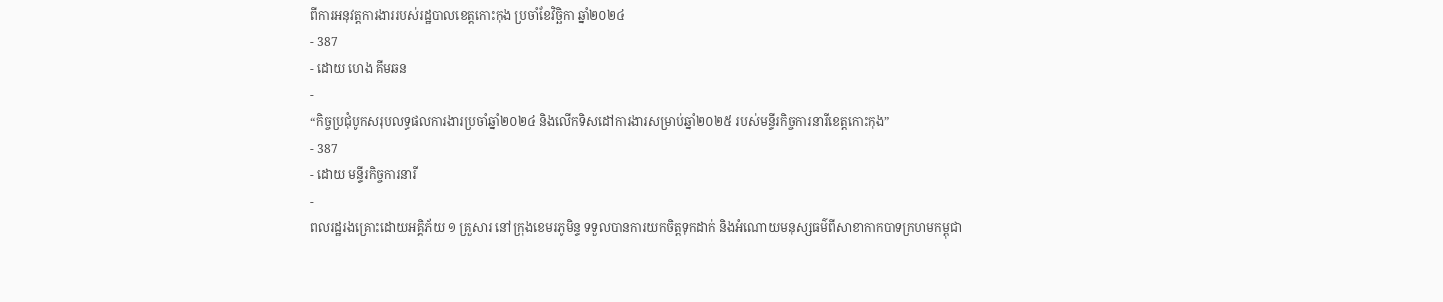ពីការអនុវត្តការងាររបស់រដ្ឋបាលខេត្តកោះកុង ប្រចាំខែវិច្ឆិកា ឆ្នាំ២០២៤
- 387
- ដោយ ហេង គីមឆន
-
“កិច្ចប្រជុំបូកសរុបលទ្ធផលការងារប្រចាំឆ្នាំ២០២៤ និងលើកទិសដៅការងារសម្រាប់ឆ្នាំ២០២៥ របស់មន្ទីរកិច្ចការនារីខេត្តកោះកុង”
- 387
- ដោយ មន្ទីរកិច្ចការនារី
-
ពលរដ្ឋរងគ្រោះដោយអគ្គិភ័យ ១ គ្រួសារ នៅក្រុងខេមរភូមិន្ទ ទទួលបានការយកចិត្តទុកដាក់ និងអំណោយមនុស្សធម៌ពីសាខាកាកបាទក្រហមកម្ពុជា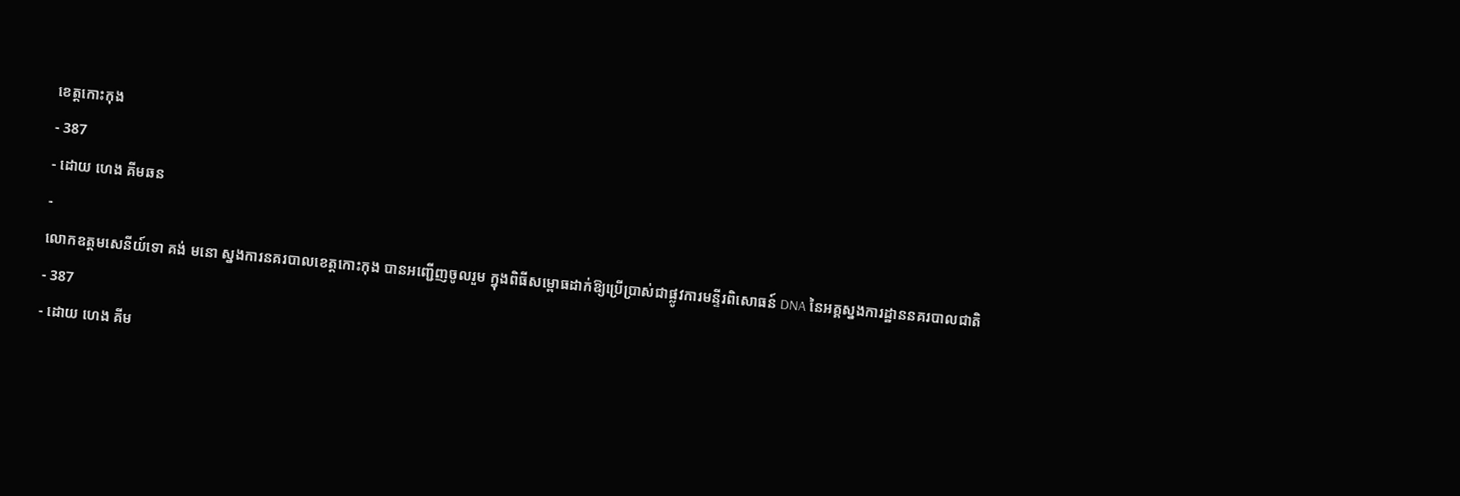ខេត្តកោះកុង
- 387
- ដោយ ហេង គីមឆន
-
លោកឧត្តមសេនីយ៍ទោ គង់ មនោ ស្នងការនគរបាលខេត្តកោះកុង បានអញ្ជើញចូលរួម ក្នុងពិធីសម្ពោធដាក់ឱ្យប្រើប្រាស់ជាផ្លូវការមន្ទីរពិសោធន៍ DNA នៃអគ្គស្នងការដ្ឋាននគរបាលជាតិ
- 387
- ដោយ ហេង គីម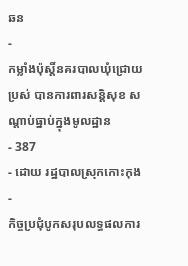ឆន
-
កម្លាំងប៉ុស្តិ៍នគរបាលឃុំជ្រោយប្រស់ បានការពារសន្តិសុខ សណ្ដាប់ធ្នាប់ក្នុងមូលដ្ឋាន
- 387
- ដោយ រដ្ឋបាលស្រុកកោះកុង
-
កិច្ចប្រជុំបូកសរុបលទ្ធផលការ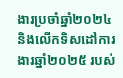ងារប្រចាំឆ្នាំ២០២៤ និងលើកទិសដៅការងារឆ្នាំ២០២៥ របស់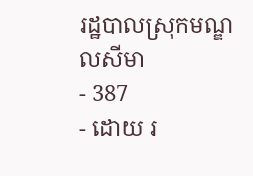រដ្ឋបាលស្រុកមណ្ឌលសីមា
- 387
- ដោយ រ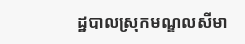ដ្ឋបាលស្រុកមណ្ឌលសីមា